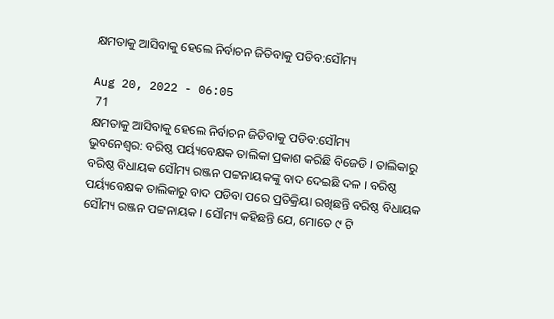କ୍ଷମତାକୁ ଆସିବାକୁ ହେଲେ ନିର୍ବାଚନ ଜିତିବାକୁ ପଡିବ:ସୌମ୍ୟ

Aug 20, 2022 - 06:05
 71
କ୍ଷମତାକୁ ଆସିବାକୁ ହେଲେ ନିର୍ବାଚନ ଜିତିବାକୁ ପଡିବ:ସୌମ୍ୟ
ଭୁବନେଶ୍ବର: ବରିଷ୍ଠ ପର୍ୟ୍ୟବେକ୍ଷକ ତାଲିକା ପ୍ରକାଶ କରିଛି ବିଜେଡି । ତାଲିକାରୁ ବରିଷ୍ଠ ବିଧାୟକ ସୌମ୍ୟ ରଞ୍ଜନ ପଟ୍ଟନାୟକଙ୍କୁ ବାଦ ଦେଇଛି ଦଳ । ବରିଷ୍ଠ ପର୍ୟ୍ୟବେକ୍ଷକ ତାଲିକାରୁ ବାଦ ପଡିବା ପରେ ପ୍ରତିକ୍ରିୟା ରଖିଛନ୍ତି ବରିଷ୍ଠ ବିଧାୟକ ସୌମ୍ୟ ରଞ୍ଜନ ପଟ୍ଟନାୟକ । ସୌମ୍ୟ କହିଛନ୍ତି ଯେ, ମୋତେ ୯ ଟି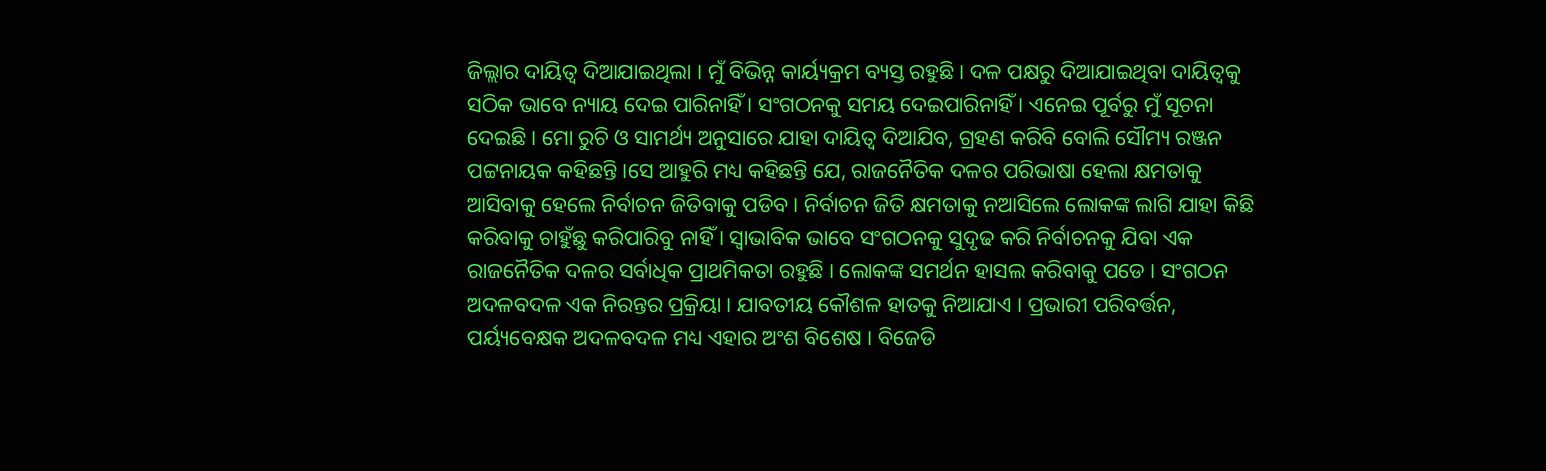ଜିଲ୍ଲାର ଦାୟିତ୍ୱ ଦିଆଯାଇଥିଲା । ମୁଁ ବିଭିନ୍ନ କାର୍ୟ୍ୟକ୍ରମ ବ୍ୟସ୍ତ ରହୁଛି। ଦଳ ପକ୍ଷରୁ ଦିଆଯାଇଥିବା ଦାୟିତ୍ୱକୁ ସଠିକ ଭାବେ ନ୍ୟାୟ ଦେଇ ପାରିନାହିଁ । ସଂଗଠନକୁ ସମୟ ଦେଇପାରିନାହିଁ । ଏନେଇ ପୂର୍ବରୁ ମୁଁ ସୂଚନା ଦେଇଛି । ମୋ ରୁଚି ଓ ସାମର୍ଥ୍ୟ ଅନୁସାରେ ଯାହା ଦାୟିତ୍ୱ ଦିଆଯିବ, ଗ୍ରହଣ କରିବି ବୋଲି ସୌମ୍ୟ ରଞ୍ଜନ ପଟ୍ଟନାୟକ କହିଛନ୍ତି ।ସେ ଆହୁରି ମଧ୍ୟ କହିଛନ୍ତି ଯେ, ରାଜନୈତିକ ଦଳର ପରିଭାଷା ହେଲା କ୍ଷମତାକୁ ଆସିବାକୁ ହେଲେ ନିର୍ବାଚନ ଜିତିବାକୁ ପଡିବ । ନିର୍ବାଚନ ଜିତି କ୍ଷମତାକୁ ନଆସିଲେ ଲୋକଙ୍କ ଲାଗି ଯାହା କିଛି କରିବାକୁ ଚାହୁଁଛୁ କରିପାରିବୁ ନାହିଁ । ସ୍ୱାଭାବିକ ଭାବେ ସଂଗଠନକୁ ସୁଦୃଢ କରି ନିର୍ବାଚନକୁ ଯିବା ଏକ ରାଜନୈତିକ ଦଳର ସର୍ବାଧିକ ପ୍ରାଥମିକତା ରହୁଛି । ଲୋକଙ୍କ ସମର୍ଥନ ହାସଲ କରିବାକୁ ପଡେ । ସଂଗଠନ ଅଦଳବଦଳ ଏକ ନିରନ୍ତର ପ୍ରକ୍ରିୟା । ଯାବତୀୟ କୌଶଳ ହାତକୁ ନିଆଯାଏ । ପ୍ରଭାରୀ ପରିବର୍ତ୍ତନ, ପର୍ୟ୍ୟବେକ୍ଷକ ଅଦଳବଦଳ ମଧ୍ୟ ଏହାର ଅଂଶ ବିଶେଷ । ବିଜେଡି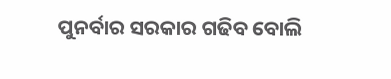ପୁନର୍ବାର ସରକାର ଗଢିବ ବୋଲି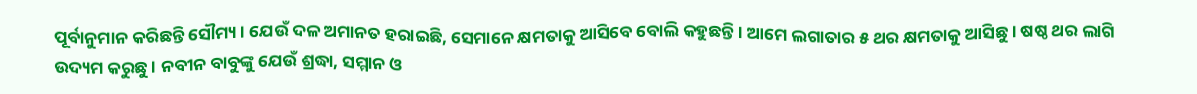ପୂର୍ବାନୁମାନ କରିଛନ୍ତି ସୌମ୍ୟ । ଯେଉଁ ଦଳ ଅମାନତ ହରାଇଛି, ସେମାନେ କ୍ଷମତାକୁ ଆସିବେ ବୋଲି କହୁଛନ୍ତି । ଆମେ ଲଗାତାର ୫ ଥର କ୍ଷମତାକୁ ଆସିଛୁ । ଷଷ୍ଠ ଥର ଲାଗି ଉଦ୍ୟମ କରୁଛୁ । ନବୀନ ବାବୁଙ୍କୁ ଯେଉଁ ଶ୍ରଦ୍ଧା, ସମ୍ମାନ ଓ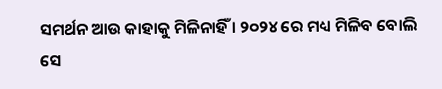ସମର୍ଥନ ଆଉ କାହାକୁ ମିଳିନାହିଁ । ୨୦୨୪ ରେ ମଧ୍ୟ ମିଳିବ ବୋଲି ସେ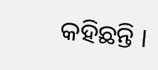କହିଛନ୍ତି ।